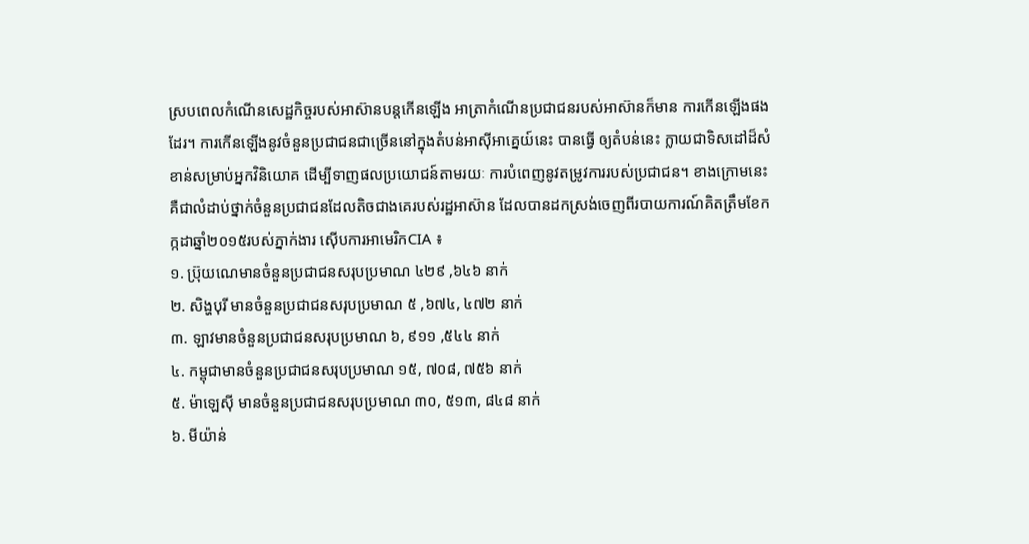ស្របពេលកំណើនសេដ្ឋកិច្ចរបស់អាស៊ានបន្តកើនឡើង អាត្រាកំណើនប្រជាជនរបស់អាស៊ានក៏មាន ការកើនឡើងផងដែរ។ ការកើនឡើងនូវចំនួនប្រជាជនជាច្រើននៅក្នុងតំបន់អាស៊ីអាគ្នេយ៍នេះ បានធ្វើ ឲ្យតំបន់នេះ ក្លាយជាទិសដៅដ៏សំខាន់សម្រាប់អ្នកវិនិយោគ ដើម្បីទាញផលប្រយោជន៍តាមរយៈ ការបំពេញនូវតម្រូវការរបស់ប្រជាជន។ ខាងក្រោមនេះ គឺជាលំដាប់ថ្នាក់ចំនួនប្រជាជនដែលតិចជាងគេរបស់រដ្ឋអាស៊ាន ដែលបានដកស្រង់ចេញពីរបាយការណ៍គិតត្រឹមខែកក្កដាឆ្នាំ២០១៥របស់ភ្នាក់ងារ ស៊ើបការអាមេរិកCIA ៖
១. ប្រ៊ុយណេមានចំនួនប្រជាជនសរុបប្រមាណ ៤២៩ ,៦៤៦ នាក់
២. សិង្ហបុរី មានចំនួនប្រជាជនសរុបប្រមាណ ៥ ,៦៧៤, ៤៧២ នាក់
៣. ឡាវមានចំនួនប្រជាជនសរុបប្រមាណ ៦, ៩១១ ,៥៤៤ នាក់
៤. កម្ពុជាមានចំនួនប្រជាជនសរុបប្រមាណ ១៥, ៧០៨, ៧៥៦ នាក់
៥. ម៉ាឡេស៊ី មានចំនួនប្រជាជនសរុបប្រមាណ ៣០, ៥១៣, ៨៤៨ នាក់
៦. មីយ៉ាន់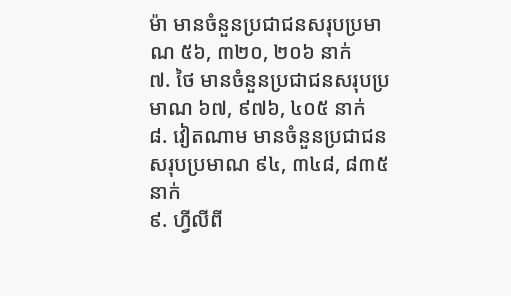ម៉ា មានចំនួនប្រជាជនសរុបប្រមាណ ៥៦, ៣២០, ២០៦ នាក់
៧. ថៃ មានចំនួនប្រជាជនសរុបប្រមាណ ៦៧, ៩៧៦, ៤០៥ នាក់
៨. វៀតណាម មានចំនួនប្រជាជនសរុបប្រមាណ ៩៤, ៣៤៨, ៨៣៥ នាក់
៩. ហ្វីលីពី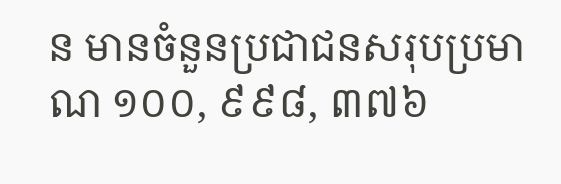ន មានចំនួនប្រជាជនសរុបប្រមាណ ១០០, ៩៩៨, ៣៧៦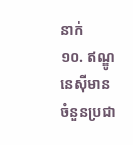នាក់
១០. ឥណ្ឌូនេស៊ីមានចំនួនប្រជា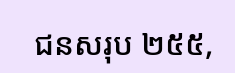ជនសរុប ២៥៥,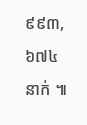៩៩៣,៦៧៤នាក់ ៕